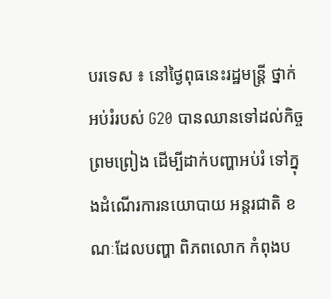បរទេស ៖ នៅថ្ងៃពុធនេះរដ្ឋមន្ត្រី ថ្នាក់អប់រំរបស់ G20 បានឈានទៅដល់កិច្ចព្រមព្រៀង ដើម្បីដាក់បញ្ហាអប់រំ ទៅក្នុងដំណើរការនយោបាយ អន្តរជាតិ ខណៈដែលបញ្ហា ពិភពលោក កំពុងប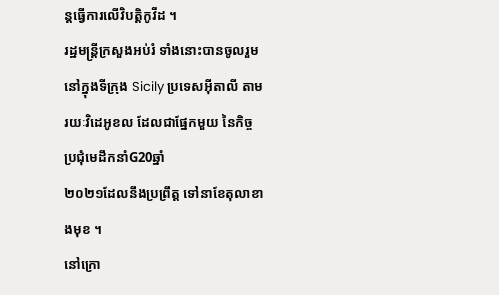ន្តធ្វើការលើវិបត្តិកូវីដ ។
រដ្ឋមន្ត្រីក្រសួងអប់រំ ទាំងនោះបានចូលរួម នៅក្នុងទីក្រុង Sicily ប្រទេសអ៊ីតាលី តាមរយៈវិដេអូខល ដែលជាផ្នែកមួយ នៃកិច្ចប្រជុំមេដឹកនាំG20ឆ្នាំ
២០២១ដែលនឹងប្រព្រឹត្ត ទៅនាខែតុលាខាងមុខ ។
នៅក្រោ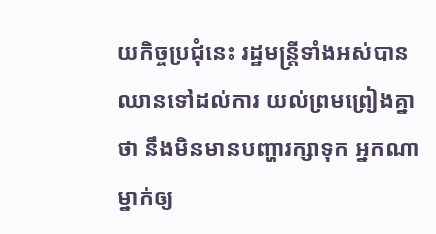យកិច្ចប្រជុំនេះ រដ្ឋមន្ត្រីទាំងអស់បានឈានទៅដល់ការ យល់ព្រមព្រៀងគ្នាថា នឹងមិនមានបញ្ហារក្សាទុក អ្នកណាម្នាក់ឲ្យ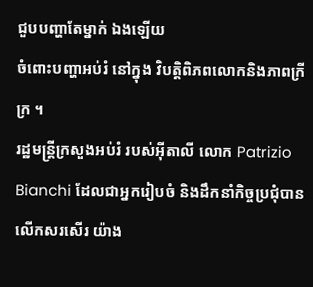ជួបបញ្ហាតែម្នាក់ ឯងឡើយ
ចំពោះបញ្ហាអប់រំ នៅក្នុង វិបត្តិពិភពលោកនិងភាពក្រីក្រ ។
រដ្ឋមន្ត្រីក្រសួងអប់រំ របស់អ៊ីតាលី លោក Patrizio Bianchi ដែលជាអ្នករៀបចំ និងដឹកនាំកិច្ចប្រជុំបានលើកសរសើរ យ៉ាង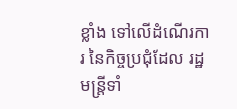ខ្លាំង ទៅលើដំណើរការ នៃកិច្ចប្រជុំដែល រដ្ឋមន្ត្រីទាំ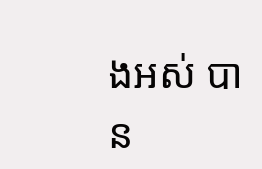ងអស់ បាន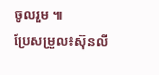ចូលរួម ៕
ប្រែសម្រួល៖ស៊ុនលី